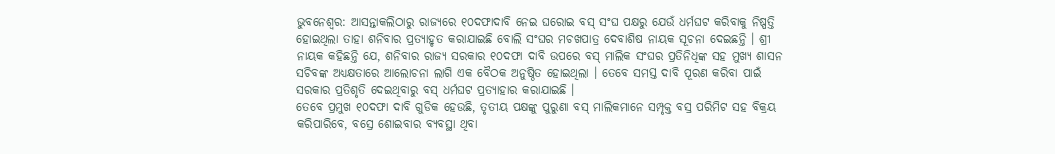ଭୁବନେଶ୍ୱର: ଆସନ୍ତାକଲିଠାରୁ ରାଜ୍ୟରେ ୧୦ଦଫାଦାବି ନେଇ ଘରୋଇ ବସ୍ ସଂଘ ପକ୍ଷରୁ ଯେଉଁ ଧର୍ମଘଟ କରିବାକୁ ନିଷ୍ପତ୍ତି ହୋଇଥିଲା ତାହା ଶନିବାର ପ୍ରତ୍ୟାହୃତ କରାଯାଇଛି ବୋଲି ସଂଘର ମଚଖପାତ୍ର ଦେବାଶିଷ ନାୟକ ସୂଚନା ଦେଇଛନ୍ତି । ଶ୍ରୀ ନାୟକ କହିଛନ୍ତି ଯେ, ଶନିବାର ରାଜ୍ୟ ସରକାର ୧୦ଦଫା ଦାବି ଉପରେ ବସ୍ ମାଲିକ ସଂଘର ପ୍ରତିନିଧିଙ୍କ ସହ ମୁଖ୍ୟ ଶାସନ ସଚିବଙ୍କ ଅଧ୍ୟକ୍ଷତାରେ ଆଲୋଚନା ଲାଗି ଏକ ବୈଠକ ଅନୁଷ୍ଠିତ ହୋଇଥିଲା । ତେବେ ସମସ୍ତ ଦାବି ପୂରଣ କରିବା ପାଇଁ ସରକାର ପ୍ରତିଶୃତି ଦେଇଥିବାରୁ ବସ୍ ଧର୍ମଘଟ ପ୍ରତ୍ୟାହାର କରାଯାଇଛି ।
ତେବେ ପ୍ରମୁଖ ୧୦ଦଫା ଦାବି ଗୁଡିକ ହେଉଛି, ତୃତୀୟ ପକ୍ଷଙ୍କୁ ପୁରୁଣା ବସ୍ ମାଲିକମାନେ ସମ୍ପୃକ୍ତ ବସ୍ର ପରିମିଟ ସହ ବିକ୍ରୟ କରିପାରିବେ, ବସ୍ରେ ଶୋଇବାର ବ୍ୟବସ୍ଥା ଥିବା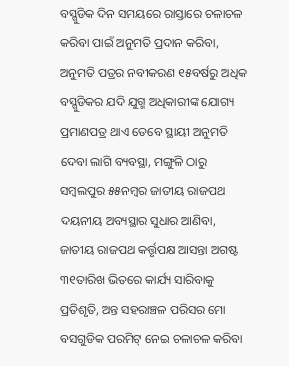ବସ୍ଗୁଡିକ ଦିନ ସମୟରେ ରାସ୍ତାରେ ଚଳାଚଳ କରିବା ପାଇଁ ଅନୁମତି ପ୍ରଦାନ କରିବା, ଅନୁମତି ପତ୍ରର ନବୀକରଣ ୧୫ବର୍ଷରୁ ଅଧିକ ବସ୍ଗୁଡିକର ଯଦି ଯୁଗ୍ମ ଅଧିକାରୀଙ୍କ ଯୋଗ୍ୟ ପ୍ରମାଣପତ୍ର ଥାଏ ତେବେ ସ୍ଥାୟୀ ଅନୁମତି ଦେବା ଲାଗି ବ୍ୟବସ୍ଥା, ମଙ୍ଗୁଳି ଠାରୁ ସମ୍ବଲପୁର ୫୫ନମ୍ବର ଜାତୀୟ ରାଜପଥ ଦୟନୀୟ ଅବ୍ୟସ୍ଥାର ସୁଧାର ଆଣିବା, ଜାତୀୟ ରାଜପଥ କର୍ତ୍ତୃପକ୍ଷ ଆସନ୍ତା ଅଗଷ୍ଟ ୩୧ତାରିଖ ଭିତରେ କାର୍ଯ୍ୟ ସାରିବାକୁ ପ୍ରତିଶୃତି, ଅନ୍ତ ସହରାଞ୍ଚଳ ପରିସର ମୋ ବସଗୁଡିକ ପରମିଟ୍ ନେଇ ଚଳାଚଳ କରିବା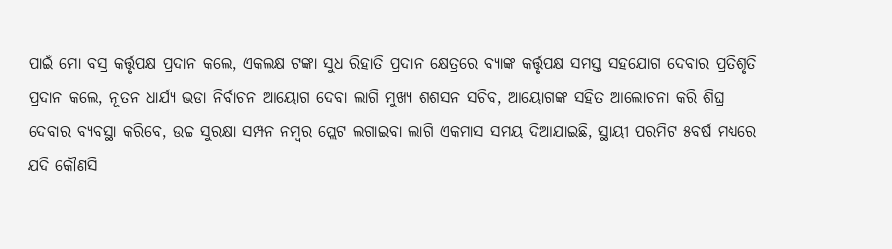ପାଇଁ ମୋ ବସ୍ର କର୍ତ୍ତୃପକ୍ଷ ପ୍ରଦାନ କଲେ, ଏକଲକ୍ଷ ଟଙ୍କା ସୁଧ ରିହାତି ପ୍ରଦାନ କ୍ଷେତ୍ରରେ ବ୍ୟାଙ୍କ କର୍ତ୍ତୃପକ୍ଷ ସମସ୍ତ ସହଯୋଗ ଦେବାର ପ୍ରତିଶୃତି ପ୍ରଦାନ କଲେ, ନୂତନ ଧାର୍ଯ୍ୟ ଭଡା ନିର୍ବାଚନ ଆୟୋଗ ଦେବା ଲାଗି ମୁଖ୍ୟ ଶଶସନ ସଚିବ, ଆୟୋଗଙ୍କ ସହିତ ଆଲୋଚନା କରି ଶିଘ୍ର ଦେବାର ବ୍ୟବସ୍ଥା କରିବେ, ଉଚ୍ଚ ସୁରକ୍ଷା ସମ୍ପନ ନମ୍ବର ପ୍ଲେଟ ଲଗାଇବା ଲାଗି ଏକମାସ ସମୟ ଦିଆଯାଇଛି, ସ୍ଥାୟୀ ପରମିଟ ୫ବର୍ଷ ମଧ୍ୟରେ ଯଦି କୌଣସି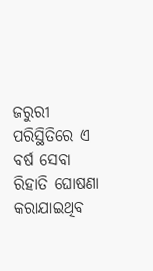ଜରୁରୀ ପରିସ୍ଥିତିରେ ଏ ବର୍ଷ ସେବା ରିହାତି ଘୋଷଣା କରାଯାଇଥିବ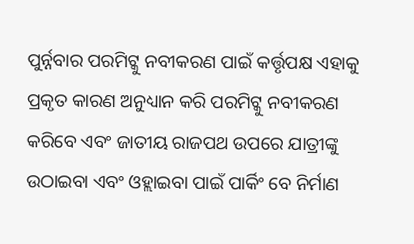ପୁର୍ନ୍ନବାର ପରମିଟ୍କୁ ନବୀକରଣ ପାଇଁ କର୍ତ୍ତୃପକ୍ଷ ଏହାକୁ ପ୍ରକୃତ କାରଣ ଅନୁଧ୍ୟାନ କରି ପରମିଟ୍କୁ ନବୀକରଣ କରିବେ ଏବଂ ଜାତୀୟ ରାଜପଥ ଉପରେ ଯାତ୍ରୀଙ୍କୁ ଉଠାଇବା ଏବଂ ଓହ୍ଲାଇବା ପାଇଁ ପାର୍କିଂ ବେ ନିର୍ମାଣ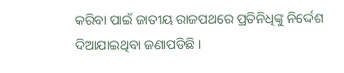କରିବା ପାଇଁ ଜାତୀୟ ରାଜପଥରେ ପ୍ରତିନିଧିଙ୍କୁ ନିର୍ଦ୍ଦେଶ ଦିଆଯାଇଥିବା ଜଣାପଡିଛି ।